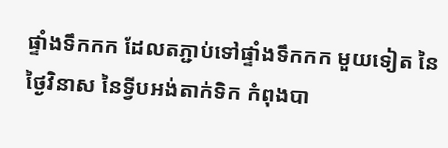ផ្ទាំងទឹកកក ដែលតភ្ជាប់ទៅផ្ទាំងទឹកកក មួយទៀត នៃថ្ងៃវិនាស នៃទ្វីបអង់តាក់ទិក កំពុងបា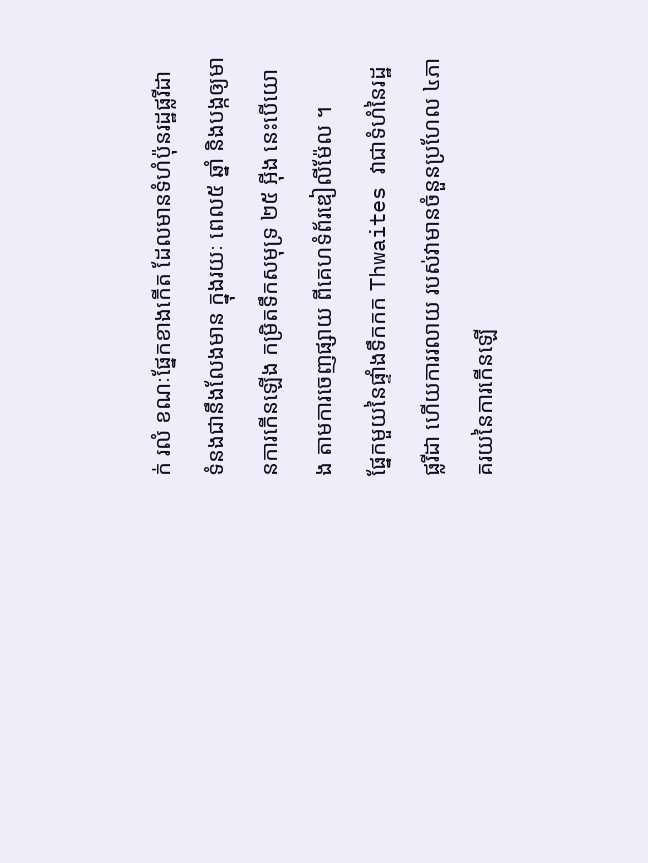ក់ រលំ ខណៈផ្នែកខាងកើត ដែលមានទំហំប៉ុនរដ្ឋផ្លរីដា ទំនងជានឹងលែងមាន ក្នុងរយៈ ពេល៥ ឆ្នាំ និងបង្កឲ្យមានការកើនឡើង កម្រិតទឹកសមុទ្រ ២៥ អ៊ីង នេះបើយោង តាមការចេញផ្សាយ ពីគេហទំព័រឌៀលីម៉ែល ។
ផ្នែកមួយនៃផ្ទាំងទឹកកក Thwaites វាជាទំហំនៃរដ្ឋផ្លរីដា ហើយការរលាយ របស់វាមានចំនួនប្រហែល ៤ភាគរយនៃការកើនឡើ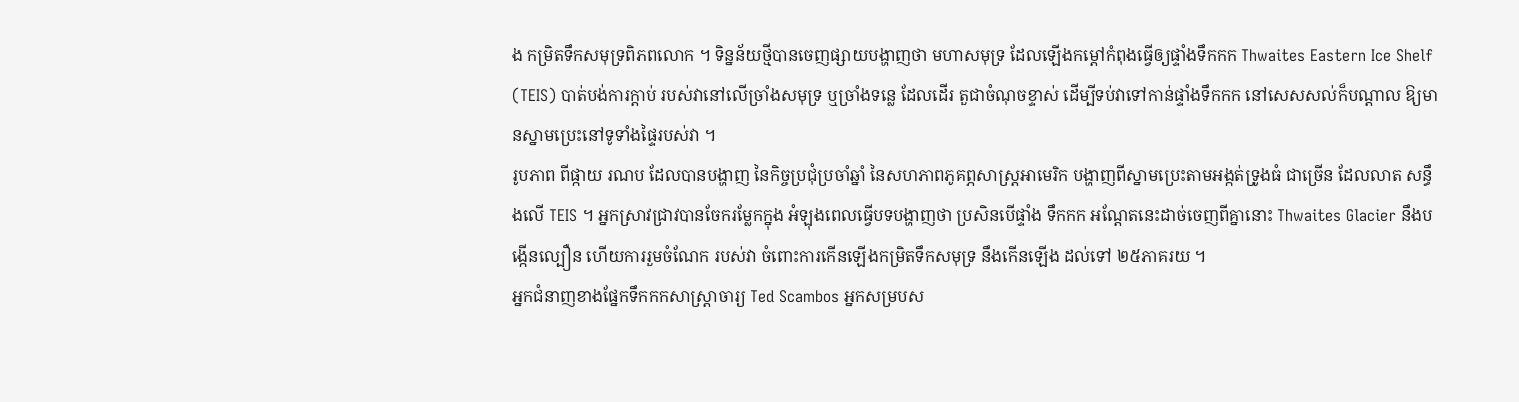ង កម្រិតទឹកសមុទ្រពិភពលោក ។ ទិន្នន័យថ្មីបានចេញផ្សាយបង្ហាញថា មហាសមុទ្រ ដែលឡើងកម្ដៅកំពុងធ្វើឲ្យផ្ទាំងទឹកកក Thwaites Eastern Ice Shelf (TEIS) បាត់បង់ការក្តាប់ របស់វានៅលើច្រាំងសមុទ្រ ឬច្រាំងទន្លេ ដែលដើរ តួជាចំណុចខ្ទាស់ ដើម្បីទប់វាទៅកាន់ផ្ទាំងទឹកកក នៅសេសសល់ក៏បណ្តាល ឱ្យមានស្នាមប្រេះនៅទូទាំងផ្ទៃរបស់វា ។
រូបភាព ពីផ្កាយ រណប ដែលបានបង្ហាញ នៃកិច្ចប្រជុំប្រចាំឆ្នាំ នៃសហភាពភូគព្ភសាស្ត្រអាមេរិក បង្ហាញពីស្នាមប្រេះតាមអង្កត់ទ្រូងធំ ជាច្រើន ដែលលាត សន្ធឹងលើ TEIS ។ អ្នកស្រាវជ្រាវបានចែករម្លែកក្នុង អំឡុងពេលធ្វើបទបង្ហាញថា ប្រសិនបើផ្ទាំង ទឹកកក អណ្តែតនេះដាច់ចេញពីគ្នានោះ Thwaites Glacier នឹងបង្កើនល្បឿន ហើយការរួមចំណែក របស់វា ចំពោះការកើនឡើងកម្រិតទឹកសមុទ្រ នឹងកើនឡើង ដល់ទៅ ២៥ភាគរយ ។
អ្នកជំនាញខាងផ្នែកទឹកកកសាស្រ្តាចារ្យ Ted Scambos អ្នកសម្របស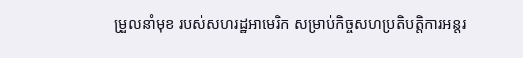ម្រួលនាំមុខ របស់សហរដ្ឋអាមេរិក សម្រាប់កិច្ចសហប្រតិបត្តិការអន្តរ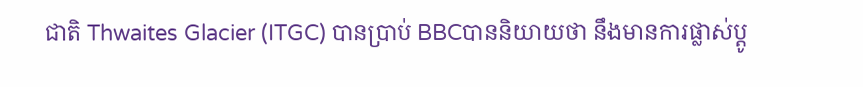ជាតិ Thwaites Glacier (ITGC) បានប្រាប់ BBCបាននិយាយថា នឹងមានការផ្លាស់ប្តូ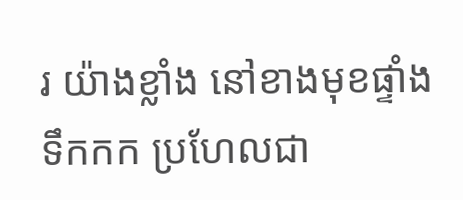រ យ៉ាងខ្លាំង នៅខាងមុខផ្ទាំងទឹកកក ប្រហែលជា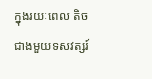ក្នុងរយៈពេល តិចជាងមួយទសវត្សរ៍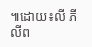៕ដោយ៖លី ភីលីព